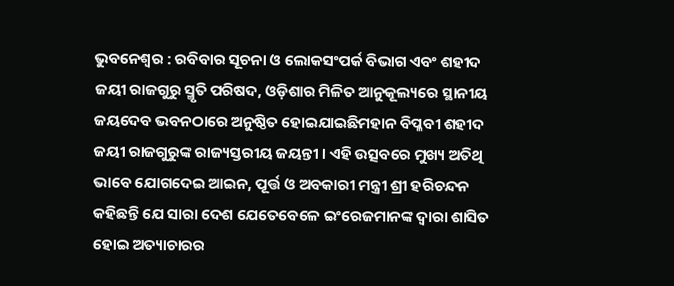ଭୁବନେଶ୍ୱର : ରବିବାର ସୂଚନା ଓ ଲୋକସଂପର୍କ ବିଭାଗ ଏବଂ ଶହୀଦ ଜୟୀ ରାଜଗୁରୁ ସ୍ମୃତି ପରିଷଦ, ଓଡ଼ିଶାର ମିଳିତ ଆନୁକୂଲ୍ୟରେ ସ୍ଥାନୀୟ ଜୟଦେବ ଭବନଠାରେ ଅନୁଷ୍ଠିତ ହୋଇଯାଇଛିମହାନ ବିପ୍ଳବୀ ଶହୀଦ ଜୟୀ ରାଜଗୁରୁଙ୍କ ରାଜ୍ୟସ୍ତରୀୟ ଜୟନ୍ତୀ । ଏହି ଉତ୍ସବରେ ମୁଖ୍ୟ ଅତିଥି ଭାବେ ଯୋଗଦେଇ ଆଇନ, ପୂର୍ତ୍ତ ଓ ଅବକାରୀ ମନ୍ତ୍ରୀ ଶ୍ରୀ ହରିଚନ୍ଦନ କହିଛନ୍ତି ଯେ ସାରା ଦେଶ ଯେତେବେଳେ ଇଂରେଜମାନଙ୍କ ଦ୍ୱାରା ଶାସିତ ହୋଇ ଅତ୍ୟାଚାରର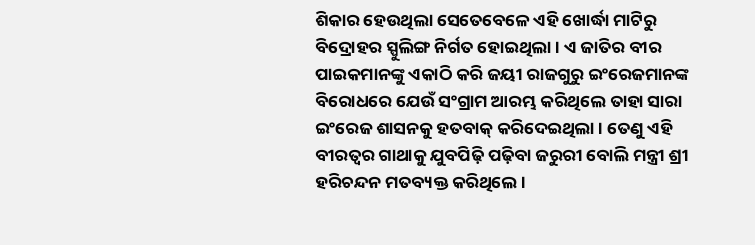ଶିକାର ହେଉଥିଲା ସେତେବେଳେ ଏହି ଖୋର୍ଦ୍ଧା ମାଟିରୁ ବିଦ୍ରୋହର ସ୍ପୁଲିଙ୍ଗ ନିର୍ଗତ ହୋଇଥିଲା । ଏ ଜାତିର ବୀର ପାଇକମାନଙ୍କୁ ଏକାଠି କରି ଜୟୀ ରାଜଗୁରୁ ଇଂରେଜମାନଙ୍କ ବିରୋଧରେ ଯେଉଁ ସଂଗ୍ରାମ ଆରମ୍ଭ କରିଥିଲେ ତାହା ସାରା ଇଂରେଜ ଶାସନକୁ ହତବାକ୍ କରିଦେଇଥିଲା । ତେଣୁ ଏହି ବୀରତ୍ୱର ଗାଥାକୁ ଯୁବପିଢ଼ି ପଢ଼ିବା ଜରୁରୀ ବୋଲି ମନ୍ତ୍ରୀ ଶ୍ରୀ ହରିଚନ୍ଦନ ମତବ୍ୟକ୍ତ କରିଥିଲେ ।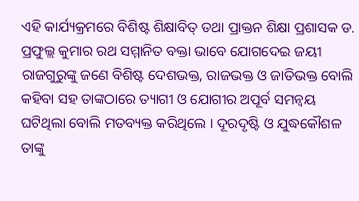ଏହି କାର୍ଯ୍ୟକ୍ରମରେ ବିଶିଷ୍ଟ ଶିକ୍ଷାବିତ୍ ତଥା ପ୍ରାକ୍ତନ ଶିକ୍ଷା ପ୍ରଶାସକ ଡ. ପ୍ରଫୁଲ୍ଲ କୁମାର ରଥ ସମ୍ମାନିତ ବକ୍ତା ଭାବେ ଯୋଗଦେଇ ଜୟୀ ରାଜଗୁରୁଙ୍କୁ ଜଣେ ବିଶିଷ୍ଟ ଦେଶଭକ୍ତ, ରାଜଭକ୍ତ ଓ ଜାତିଭକ୍ତ ବୋଲି କହିବା ସହ ତାଙ୍କଠାରେ ତ୍ୟାଗୀ ଓ ଯୋଗୀର ଅପୂର୍ବ ସମନ୍ୱୟ ଘଟିଥିଲା ବୋଲି ମତବ୍ୟକ୍ତ କରିଥିଲେ । ଦୂରଦୃଷ୍ଟି ଓ ଯୁଦ୍ଧକୌଶଳ ତାଙ୍କୁ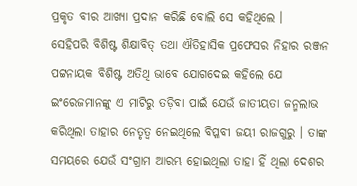ପ୍ରକୃତ ବୀର ଆଖ୍ୟା ପ୍ରଦାନ କରିଛି ବୋଲି ସେ କହିଥିଲେ ।
ସେହିପରି ବିଶିଷ୍ଟ ଶିକ୍ଷାବିତ୍ ତଥା ଐତିହାସିକ ପ୍ରଫେସର ନିହାର ରଞ୍ଜନ ପଟ୍ଟନାୟକ ବିଶିଷ୍ଟ ଅତିଥି ଭାବେ ଯୋଗଦେଇ କହିଲେ ଯେ ଇଂରେଜମାନଙ୍କୁ ଏ ମାଟିରୁ ତଡ଼ିବା ପାଇଁ ଯେଉଁ ଜାତୀୟତା ଜନ୍ମଲାଭ କରିଥିଲା ତାହାର ନେତୃତ୍ୱ ନେଇଥିଲେ ବିପ୍ଳବୀ ଜୟୀ ରାଜଗୁରୁ । ତାଙ୍କ ସମୟରେ ଯେଉଁ ସଂଗ୍ରାମ ଆରମ୍ଭ ହୋଇଥିଲା ତାହା ହିଁ ଥିଲା ଦେଶର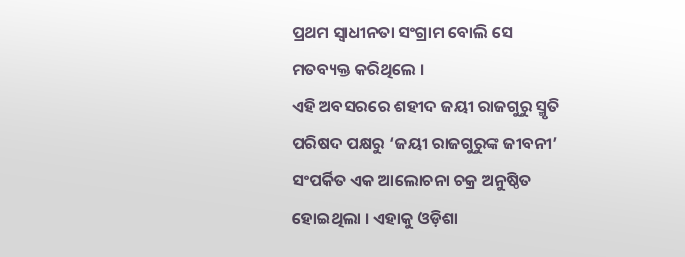ପ୍ରଥମ ସ୍ୱାଧୀନତା ସଂଗ୍ରାମ ବୋଲି ସେ ମତବ୍ୟକ୍ତ କରିଥିଲେ ।
ଏହି ଅବସରରେ ଶହୀଦ ଜୟୀ ରାଜଗୁରୁ ସ୍ମୃତି ପରିଷଦ ପକ୍ଷରୁ ‘ଜୟୀ ରାଜଗୁରୁଙ୍କ ଜୀବନୀ’ ସଂପର୍କିତ ଏକ ଆଲୋଚନା ଚକ୍ର ଅନୁଷ୍ଠିତ ହୋଇଥିଲା । ଏହାକୁ ଓଡ଼ିଶା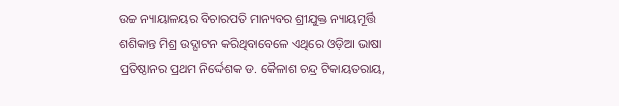ଉଚ୍ଚ ନ୍ୟାୟାଳୟର ବିଚାରପତି ମାନ୍ୟବର ଶ୍ରୀଯୁକ୍ତ ନ୍ୟାୟମୂର୍ତ୍ତି ଶଶିକାନ୍ତ ମିଶ୍ର ଉଦ୍ଘାଟନ କରିଥିବାବେଳେ ଏଥିରେ ଓଡ଼ିଆ ଭାଷା ପ୍ରତିଷ୍ଠାନର ପ୍ରଥମ ନିର୍ଦ୍ଦେଶକ ଡ. କୈଳାଶ ଚନ୍ଦ୍ର ଟିକାୟତରାୟ,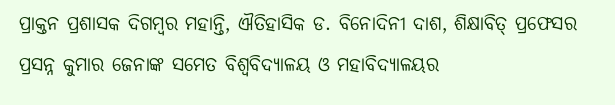ପ୍ରାକ୍ତନ ପ୍ରଶାସକ ଦିଗମ୍ବର ମହାନ୍ତି, ଐତିହାସିକ ଡ. ବିନୋଦିନୀ ଦାଶ, ଶିକ୍ଷାବିତ୍ ପ୍ରଫେସର ପ୍ରସନ୍ନ କୁମାର ଜେନାଙ୍କ ସମେତ ବିଶ୍ୱବିଦ୍ୟାଳୟ ଓ ମହାବିଦ୍ୟାଳୟର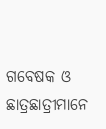ଗବେଷକ ଓ ଛାତ୍ରଛାତ୍ରୀମାନେ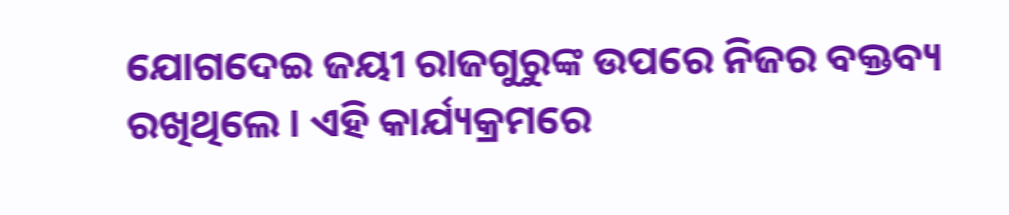ଯୋଗଦେଇ ଜୟୀ ରାଜଗୁରୁଙ୍କ ଉପରେ ନିଜର ବକ୍ତବ୍ୟ ରଖିଥିଲେ । ଏହି କାର୍ଯ୍ୟକ୍ରମରେ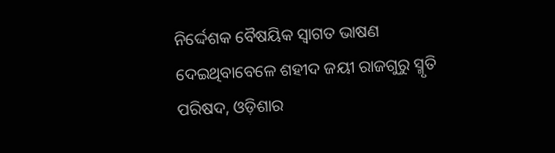ନିର୍ଦ୍ଦେଶକ ବୈଷୟିକ ସ୍ୱାଗତ ଭାଷଣ ଦେଇଥିବାବେଳେ ଶହୀଦ ଜୟୀ ରାଜଗୁରୁ ସ୍ମୃତି ପରିଷଦ, ଓଡ଼ିଶାର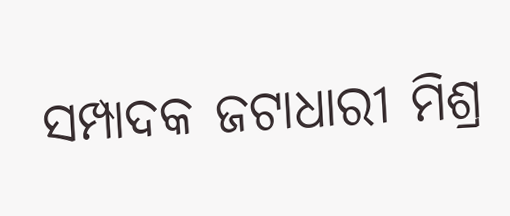ସମ୍ପାଦକ ଜଟାଧାରୀ ମିଶ୍ର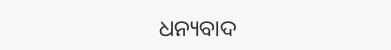ଧନ୍ୟବାଦ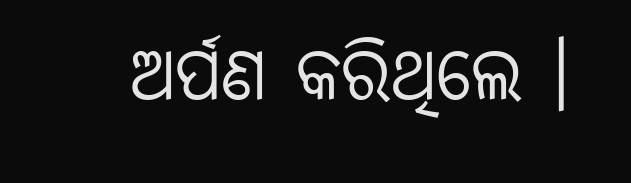ଅର୍ପଣ କରିଥିଲେ ।